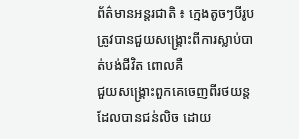ព័ត៌មានអន្តរជាតិ ៖ ក្មេងតូចៗបីរូប ត្រូវបានជួយសង្គ្រោះពីការស្លាប់បាត់បង់ជីវិត ពោលគឺ
ជួយសង្គ្រោះពួកគេចេញពីរថយន្តដែលបានជន់លិច ដោយ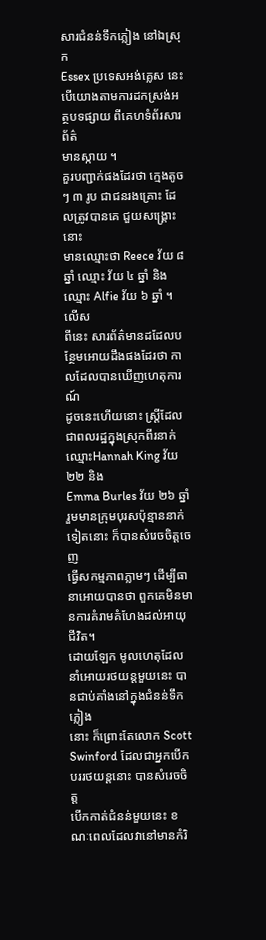សារជំនន់ទឹកភ្លៀង នៅឯស្រុក
Essex ប្រទេសអង់គ្លេស នេះបើយោងតាមការដកស្រង់អត្ថបទផ្សាយ ពីគេហទំព័រសារព័ត៌
មានស្កាយ ។
គួរបញ្ជាក់ផងដែរថា ក្មេងតូចៗ ៣ រូប ជាជនរងគ្រោះ ដែលត្រូវបានគេ ជួយសង្គ្រោះនោះ
មានឈ្មោះថា Reece វ័យ ៨ ឆ្នាំ ឈ្មោះ វ័យ ៤ ឆ្នាំ និង ឈ្មោះ Alfie វ័យ ៦ ឆ្នាំ ។ លើស
ពីនេះ សារព័ត៌មានដដែលបន្ថែមអោយដឹងផងដែរថា កាលដែលបានឃើញហេតុការណ៍
ដូចនេះហើយនោះ ស្រ្តីដែលជាពលរដ្ឋក្នុងស្រុកពីរនាក់ឈ្មោះHannah King វ័យ ២២ និង
Emma Burles វ័យ ២៦ ឆ្នាំ រួមមានក្រុមបុរសប៉ុន្មាននាក់ទៀតនោះ ក៏បានសំរេចចិត្តចេញ
ធ្វើសកម្មភាពភ្លាមៗ ដើម្បីធានាអោយបានថា ពួកគេមិនមានការគំរាមគំហែងដល់អាយុ
ជីវិត។
ដោយឡែក មូលហេតុដែលនាំអោយរថយន្តមួយនេះ បានជាប់គាំងនៅក្នុងជំនន់ទឹកភ្លៀង
នោះ ក៏ព្រោះតែលោក Scott Swinford ដែលជាអ្នកបើកបររថយន្តនោះ បានសំរេចចិត្ត
បើកកាត់ជំនន់មួយនេះ ខណៈពេលដែលវានៅមានកំរិ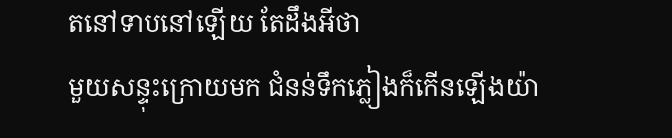តនៅទាបនៅឡើយ តែដឹងអីថា
មួយសន្ទុះក្រោយមក ជំនន់ទឹកភ្លៀងក៏កើនឡើងយ៉ា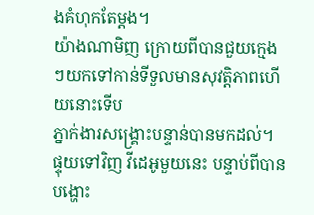ងគំហុកតែម្តង។
យ៉ាងណាមិញ ក្រោយពីបានជួយក្មេងៗយកទៅកាន់ទីទួលមានសុវត្តិភាពហើយនោះទើប
ភ្នាក់ងារសង្គ្រោះបន្ទាន់បានមកដល់។ ផ្ទុយទៅវិញ វីដេអូមួយនេះ បន្ទាប់ពីបានបង្ហោះ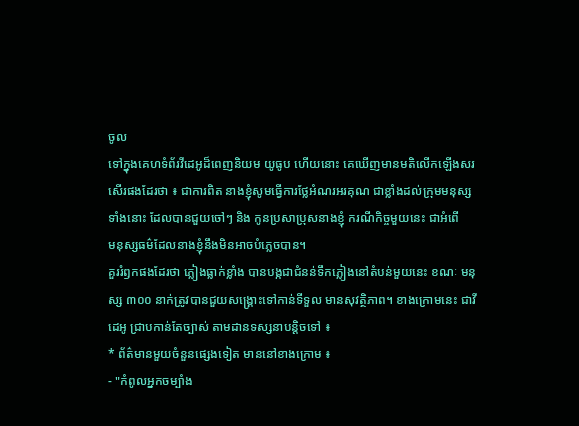ចូល
ទៅក្នុងគេហទំព័រវីដេអូដ៏ពេញនិយម យូធូប ហើយនោះ គេឃើញមានមតិលើកឡើងសរ
សើរផងដែរថា ៖ ជាការពិត នាងខ្ញុំសូមធ្វើការថ្លែអំណរអរគុណ ជាខ្លាំងដល់ក្រុមមនុស្ស
ទាំងនោះ ដែលបានជួយចៅៗ និង កូនប្រសាប្រុសនាងខ្ញុំ ករណីកិច្ចមួយនេះ ជាអំពើ
មនុស្សធម៌ដែលនាងខ្ញុំនឹងមិនអាចបំភ្លេចបាន។
គួររំឭកផងដែរថា ភ្លៀងធ្លាក់ខ្លាំង បានបង្កជាជំនន់ទឹកភ្លៀងនៅតំបន់មួយនេះ ខណៈ មនុ
ស្ស ៣០០ នាក់ត្រូវបានជួយសង្គ្រោះទៅកាន់ទីទួល មានសុវត្ថិភាព។ ខាងក្រោមនេះ ជាវី
ដេអូ ជ្រាបកាន់តែច្បាស់ តាមដានទស្សនាបន្តិចទៅ ៖
* ព័ត៌មានមួយចំនួនផ្សេងទៀត មាននៅខាងក្រោម ៖
- "កំពូលអ្នកចម្បាំង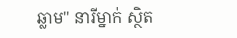ឆ្លាម" នារីម្នាក់ ស្ថិត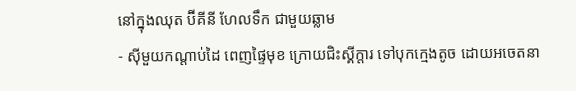នៅក្នុងឈុត ប៊ីគីនី ហែលទឹក ជាមួយឆ្លាម
- ស៊ីមួយកណ្តាប់ដៃ ពេញផ្ទៃមុខ ក្រោយជិះស្គីក្តារ ទៅបុកក្មេងតូច ដោយអចេតនា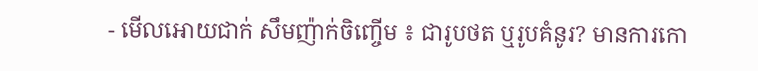- មើលអោយជាក់ សឹមញ៉ាក់ចិញ្ចើម ៖ ជារូបថត ឬរូបគំនូរ? មានការកោ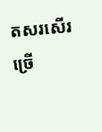តសរសើរ
ច្រើ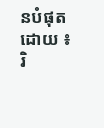នបំផុត
ដោយ ៖ រិ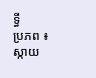ទ្ធី
ប្រភព ៖ ស្កាយ